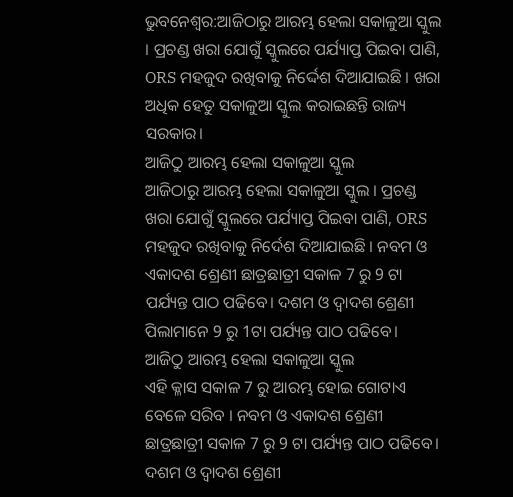ଭୁବନେଶ୍ବର:ଆଜିଠାରୁ ଆରମ୍ଭ ହେଲା ସକାଳୁଆ ସ୍କୁଲ । ପ୍ରଚଣ୍ଡ ଖରା ଯୋଗୁଁ ସ୍କୁଲରେ ପର୍ଯ୍ୟାପ୍ତ ପିଇବା ପାଣି, ORS ମହଜୁଦ ରଖିବାକୁ ନିର୍ଦ୍ଦେଶ ଦିଆଯାଇଛି । ଖରା ଅଧିକ ହେତୁ ସକାଳୁଆ ସ୍କୁଲ କରାଇଛନ୍ତି ରାଜ୍ୟ ସରକାର।
ଆଜିଠୁ ଆରମ୍ଭ ହେଲା ସକାଳୁଆ ସ୍କୁଲ
ଆଜିଠାରୁ ଆରମ୍ଭ ହେଲା ସକାଳୁଆ ସ୍କୁଲ । ପ୍ରଚଣ୍ଡ ଖରା ଯୋଗୁଁ ସ୍କୁଲରେ ପର୍ଯ୍ୟାପ୍ତ ପିଇବା ପାଣି, ORS ମହଜୁଦ ରଖିବାକୁ ନିର୍ଦେଶ ଦିଆଯାଇଛି । ନବମ ଓ ଏକାଦଶ ଶ୍ରେଣୀ ଛାତ୍ରଛାତ୍ରୀ ସକାଳ 7 ରୁ 9 ଟା ପର୍ଯ୍ୟନ୍ତ ପାଠ ପଢିବେ। ଦଶମ ଓ ଦ୍ଵାଦଶ ଶ୍ରେଣୀ ପିଲାମାନେ 9 ରୁ 1ଟା ପର୍ଯ୍ୟନ୍ତ ପାଠ ପଢିବେ।
ଆଜିଠୁ ଆରମ୍ଭ ହେଲା ସକାଳୁଆ ସ୍କୁଲ
ଏହି କ୍ଳାସ ସକାଳ 7 ରୁ ଆରମ୍ଭ ହୋଇ ଗୋଟାଏ ବେଳେ ସରିବ । ନବମ ଓ ଏକାଦଶ ଶ୍ରେଣୀ ଛାତ୍ରଛାତ୍ରୀ ସକାଳ 7 ରୁ 9 ଟା ପର୍ଯ୍ୟନ୍ତ ପାଠ ପଢିବେ। ଦଶମ ଓ ଦ୍ଵାଦଶ ଶ୍ରେଣୀ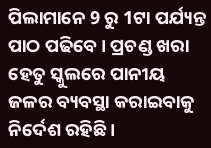ପିଲାମାନେ 9 ରୁ 1ଟା ପର୍ଯ୍ୟନ୍ତ ପାଠ ପଢିବେ । ପ୍ରଚଣ୍ଡ ଖରା ହେତୁ ସ୍କୁଲରେ ପାନୀୟ ଜଳର ବ୍ୟବସ୍ଥା କରାଇବାକୁ ନିର୍ଦେଶ ରହିଛି ।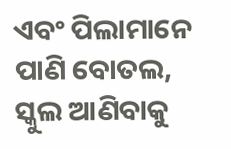ଏବଂ ପିଲାମାନେ ପାଣି ବୋତଲ, ସ୍କୁଲ ଆଣିବାକୁ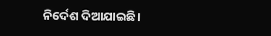ନିର୍ଦେଶ ଦିଆଯାଇଛି।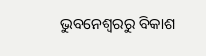ଭୁବନେଶ୍ବରରୁ ବିକାଶ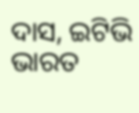ଦାସ, ଇଟିଭି ଭାରତ